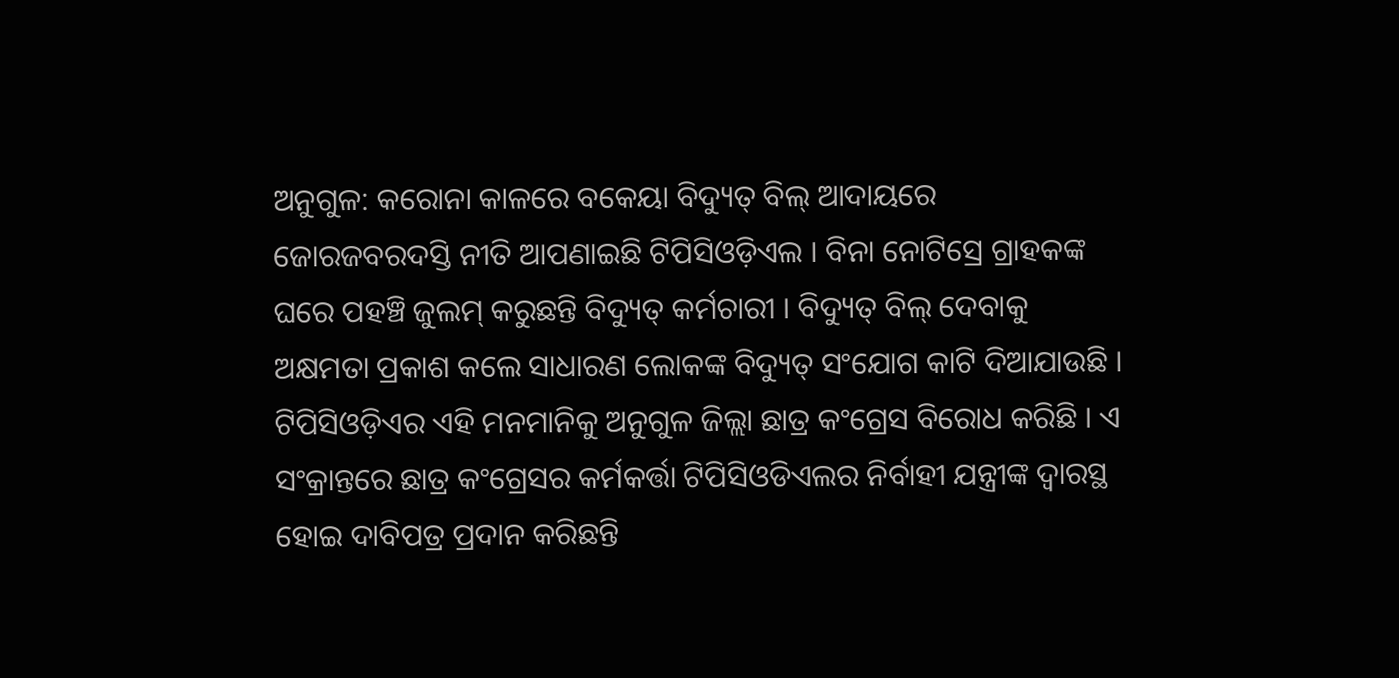ଅନୁଗୁଳ: କରୋନା କାଳରେ ବକେୟା ବିଦ୍ୟୁତ୍ ବିଲ୍ ଆଦାୟରେ ଜୋରଜବରଦସ୍ତି ନୀତି ଆପଣାଇଛି ଟିପିସିଓଡ଼ିଏଲ । ବିନା ନୋଟିସ୍ରେ ଗ୍ରାହକଙ୍କ ଘରେ ପହଞ୍ଚି ଜୁଲମ୍ କରୁଛନ୍ତି ବିଦ୍ୟୁତ୍ କର୍ମଚାରୀ । ବିଦ୍ୟୁତ୍ ବିଲ୍ ଦେବାକୁ ଅକ୍ଷମତା ପ୍ରକାଶ କଲେ ସାଧାରଣ ଲୋକଙ୍କ ବିଦ୍ୟୁତ୍ ସଂଯୋଗ କାଟି ଦିଆଯାଉଛି । ଟିପିସିଓଡ଼ିଏର ଏହି ମନମାନିକୁ ଅନୁଗୁଳ ଜିଲ୍ଲା ଛାତ୍ର କଂଗ୍ରେସ ବିରୋଧ କରିଛି । ଏ ସଂକ୍ରାନ୍ତରେ ଛାତ୍ର କଂଗ୍ରେସର କର୍ମକର୍ତ୍ତା ଟିପିସିଓଡିଏଲର ନିର୍ବାହୀ ଯନ୍ତ୍ରୀଙ୍କ ଦ୍ବାରସ୍ଥ ହୋଇ ଦାବିପତ୍ର ପ୍ରଦାନ କରିଛନ୍ତି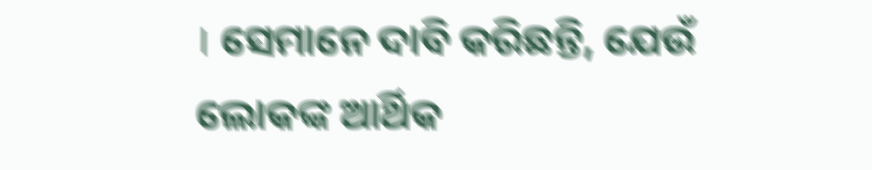। ସେମାନେ ଦାବି କରିଛନ୍ତି, ଯେଉଁ ଲୋକଙ୍କ ଆର୍ଥିକ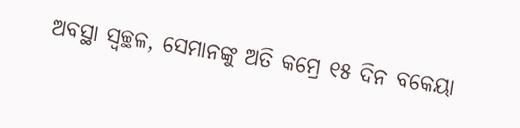ଅବସ୍ଥା ସ୍ବଚ୍ଛଳ, ସେମାନଙ୍କୁ ଅତି କମ୍ରେ ୧୫ ଦିନ ବକେୟା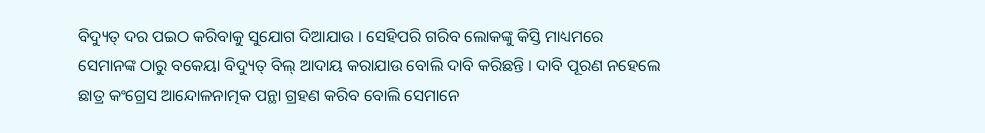ବିଦ୍ୟୁତ୍ ଦର ପଇଠ କରିବାକୁ ସୁଯୋଗ ଦିଆଯାଉ । ସେହିପରି ଗରିବ ଲୋକଙ୍କୁ କିସ୍ତି ମାଧ୍ୟମରେ ସେମାନଙ୍କ ଠାରୁ ବକେୟା ବିଦ୍ୟୁତ୍ ବିଲ୍ ଆଦାୟ କରାଯାଉ ବୋଲି ଦାବି କରିଛନ୍ତି । ଦାବି ପୂରଣ ନହେଲେ ଛାତ୍ର କଂଗ୍ରେସ ଆନ୍ଦୋଳନାତ୍ମକ ପନ୍ଥା ଗ୍ରହଣ କରିବ ବୋଲି ସେମାନେ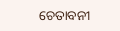ଚେତାବନୀ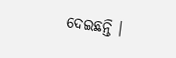ଦେଇଛନ୍ତି ।